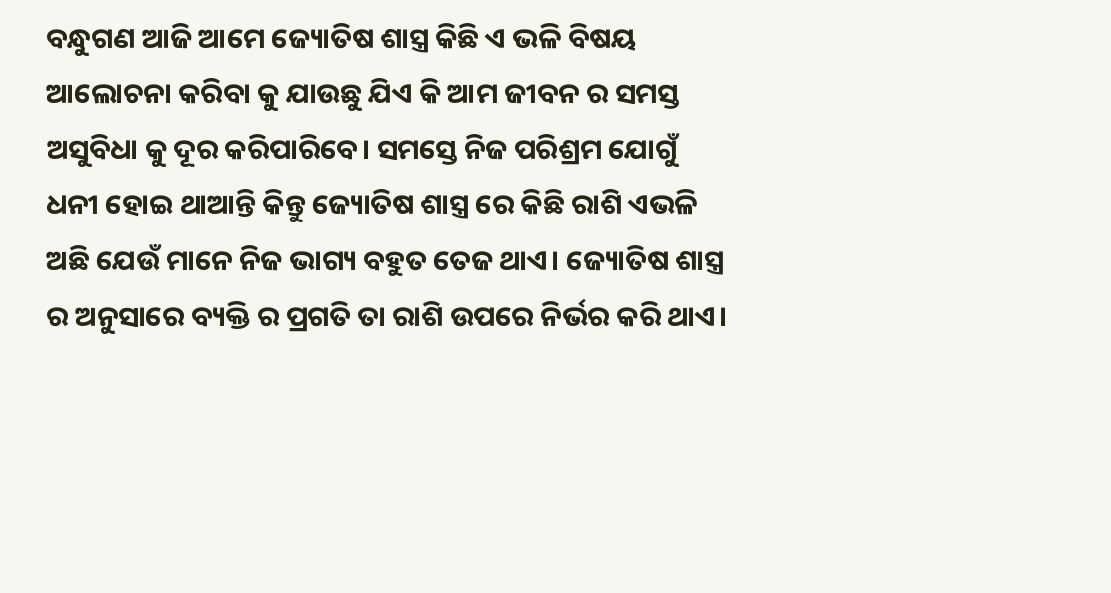ବନ୍ଧୁଗଣ ଆଜି ଆମେ ଜ୍ୟୋତିଷ ଶାସ୍ତ୍ର କିଛି ଏ ଭଳି ବିଷୟ ଆଲୋଚନା କରିବା କୁ ଯାଉଛୁ ଯିଏ କି ଆମ ଜୀବନ ର ସମସ୍ତ ଅସୁବିଧା କୁ ଦୂର କରିପାରିବେ। ସମସ୍ତେ ନିଜ ପରିଶ୍ରମ ଯୋଗୁଁ ଧନୀ ହୋଇ ଥାଆନ୍ତି କିନ୍ତୁ ଜ୍ୟୋତିଷ ଶାସ୍ତ୍ର ରେ କିଛି ରାଶି ଏଭଳି ଅଛି ଯେଉଁ ମାନେ ନିଜ ଭାଗ୍ୟ ବହୁତ ତେଜ ଥାଏ। ଜ୍ୟୋତିଷ ଶାସ୍ତ୍ର ର ଅନୁସାରେ ବ୍ୟକ୍ତି ର ପ୍ରଗତି ତା ରାଶି ଉପରେ ନିର୍ଭର କରି ଥାଏ।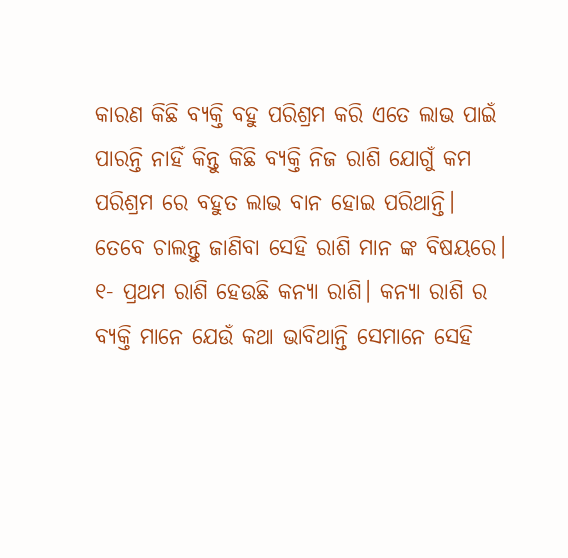କାରଣ କିଛି ବ୍ୟକ୍ତି ବହୁ ପରିଶ୍ରମ କରି ଏତେ ଲାଭ ପାଇଁ ପାରନ୍ତି ନାହିଁ କିନ୍ତୁ କିଛି ବ୍ୟକ୍ତି ନିଜ ରାଶି ଯୋଗୁଁ କମ ପରିଶ୍ରମ ରେ ବହୁତ ଲାଭ ବାନ ହୋଇ ପରିଥାନ୍ତି। ତେବେ ଚାଲନ୍ତୁ ଜାଣିବା ସେହି ରାଶି ମାନ ଙ୍କ ବିଷୟରେ।
୧- ପ୍ରଥମ ରାଶି ହେଉଛି କନ୍ୟା ରାଶି। କନ୍ୟା ରାଶି ର ବ୍ୟକ୍ତି ମାନେ ଯେଉଁ କଥା ଭାବିଥାନ୍ତି ସେମାନେ ସେହି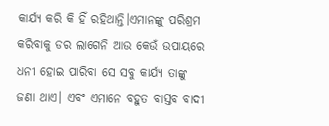କାର୍ଯ୍ୟ କରି କି ହିଁ ରହିଥାନ୍ତି।ଏମାନଙ୍କୁ ପରିଶ୍ରମ କରିବାକୁ ଡର ଲାଗେନି ଆଉ କେଉଁ ଉପାୟରେ ଧନୀ ହୋଇ ପାରିବା ସେ ସବୁ କାର୍ଯ୍ୟ ତାଙ୍କୁ ଜଣା ଥାଏ। ଏବଂ ଏମାନେ ବହୁତ ବାସ୍ତବ ବାଦୀ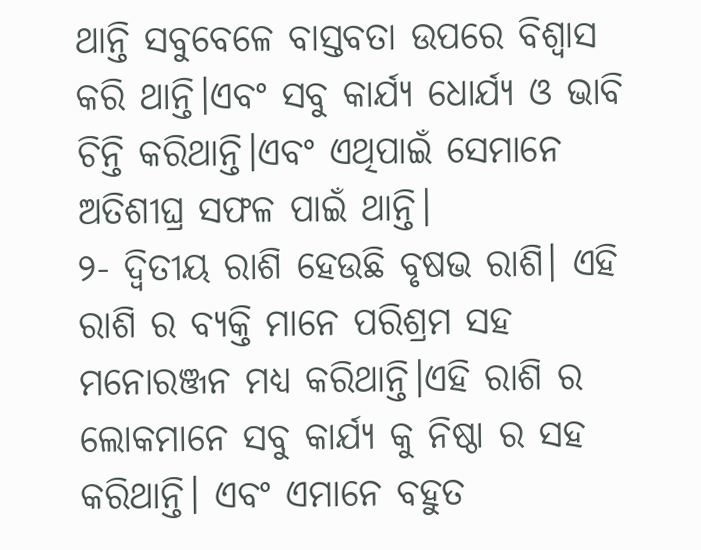ଥାନ୍ତି ସବୁବେଳେ ବାସ୍ତବତା ଉପରେ ବିଶ୍ୱାସ କରି ଥାନ୍ତି।ଏବଂ ସବୁ କାର୍ଯ୍ୟ ଧୋର୍ଯ୍ୟ ଓ ଭାବି ଚିନ୍ତି କରିଥାନ୍ତି।ଏବଂ ଏଥିପାଇଁ ସେମାନେ ଅତିଶୀଘ୍ର ସଫଳ ପାଇଁ ଥାନ୍ତି।
୨- ଦ୍ୱିତୀୟ ରାଶି ହେଉଛି ବୃଷଭ ରାଶି। ଏହି ରାଶି ର ବ୍ୟକ୍ତି ମାନେ ପରିଶ୍ରମ ସହ ମନୋରଞ୍ଜନ ମଧ୍ୟ କରିଥାନ୍ତି।ଏହି ରାଶି ର ଲୋକମାନେ ସବୁ କାର୍ଯ୍ୟ କୁ ନିଷ୍ଠା ର ସହ କରିଥାନ୍ତି। ଏବଂ ଏମାନେ ବହୁତ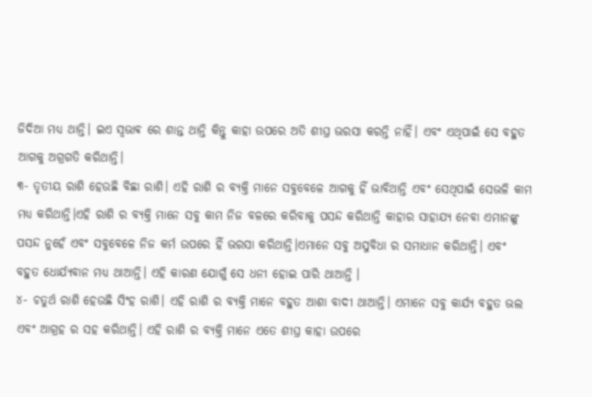ଜିଦିଆ ମଧ୍ୟ ଥାନ୍ତି। ଇଏ ସ୍ଵଭାଵ ରେ ଶାନ୍ତ ଥାନ୍ତି କିନ୍ତୁ କାହା ଉପରେ ଅତି ଶୀଘ୍ର ଭରସା କରନ୍ତି ନାହିଁ। ଏବଂ ଏଥିପାଇଁ ସେ ବହୁତ ଆଗକୁ ଅଗ୍ରଗତି କରିଥାନ୍ତି।
୩- ତୃତୀୟ ରାଶି ହେଉଛି ବିଛା ରାଶି। ଏହି ରାଶି ର ବ୍ୟକ୍ତି ମାନେ ସବୁବେଳେ ଆଗକୁ ହିଁ ଭାବିଥାନ୍ତି ଏବଂ ସେଥିପାଇଁ ସେଭଳି କାମ ମଧ୍ୟ କରିଥାନ୍ତି।ଏହି ରାଶି ର ବ୍ୟକ୍ତି ମାନେ ସବୁ କାମ ନିଜ ବଳରେ କରିବାକୁ ପସନ୍ଦ କରିଥାନ୍ତି କାହାର ସାହାଯ୍ୟ ନେବା ଏମାନଙ୍କୁ ପସନ୍ଦ ନୁହେଁ ଏବଂ ସବୁବେଳେ ନିଜ କର୍ମ ଉପରେ ହିଁ ଭରସା କରିଥାନ୍ତି।ଏମାନେ ସବୁ ଅସୁବିଧା ର ସମାଧାନ କରିଥାନ୍ତି। ଏବଂ ବହୁତ ଧୋର୍ଯ୍ୟବାନ ମଧ୍ୟ ଥାଆନ୍ତି। ଏହି କାରଣ ଯୋଗୁଁ ସେ ଧନୀ ହୋଇ ପାରି ଥାଆନ୍ତି ।
୪- ଚତୁର୍ଥ ରାଶି ହେଉଛି ସିଂହ ରାଶି। ଏହି ରାଶି ର ବ୍ୟକ୍ତି ମାନେ ବହୁତ ଆଶା ବାଦୀ ଥାଆନ୍ତି। ଏମାନେ ସବୁ କାର୍ଯ୍ୟ ବହୁତ ଭଲ ଏବଂ ଆଗ୍ରହ ର ସହ କରିଥାନ୍ତି। ଏହି ରାଶି ର ବ୍ୟକ୍ତି ମାନେ ଏତେ ଶୀଘ୍ର କାହା ଉପରେ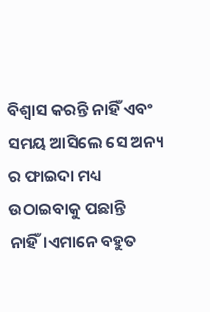ବିଶ୍ବାସ କରନ୍ତି ନାହିଁ ଏବଂ ସମୟ ଆସିଲେ ସେ ଅନ୍ୟ ର ଫାଇଦା ମଧ୍ୟ ଉଠାଇବାକୁ ପଛାନ୍ତି ନାହିଁ।ଏମାନେ ବହୁତ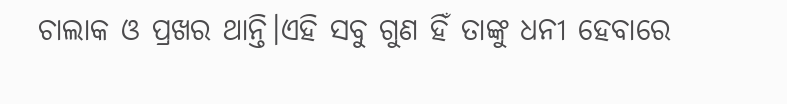ଚାଲାକ ଓ ପ୍ରଖର ଥାନ୍ତି।ଏହି ସବୁ ଗୁଣ ହିଁ ତାଙ୍କୁ ଧନୀ ହେବାରେ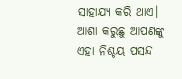ସାହାଯ୍ୟ କରି ଥାଏ।
ଆଶା କରୁଛୁ ଆପଣଙ୍କୁ ଏହା ନିଶ୍ଚୟ ପସନ୍ଦ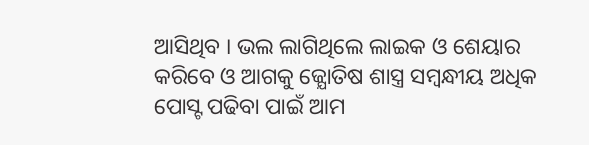ଆସିଥିବ । ଭଲ ଲାଗିଥିଲେ ଲାଇକ ଓ ଶେୟାର କରିବେ ଓ ଆଗକୁ ଜ୍ଯୋତିଷ ଶାସ୍ତ୍ର ସମ୍ବନ୍ଧୀୟ ଅଧିକ ପୋସ୍ଟ ପଢିବା ପାଇଁ ଆମ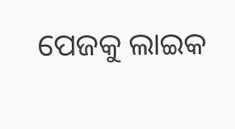ପେଜକୁ ଲାଇକ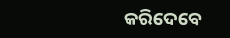କରିଦେବେ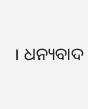। ଧନ୍ୟବାଦ